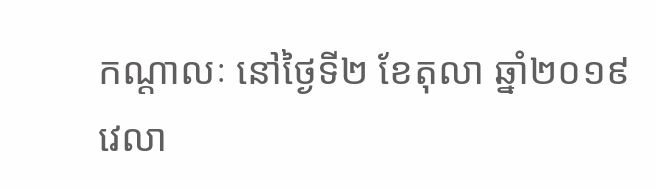កណ្ដាលៈ នៅថ្ងៃទី២ ខែតុលា ឆ្នាំ២០១៩ វេលា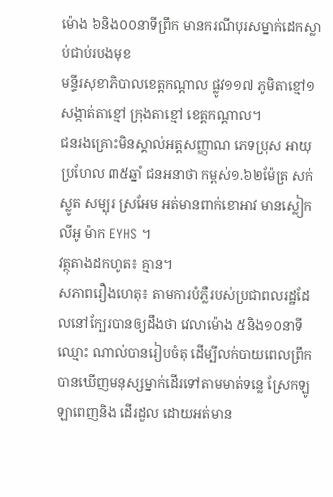ម៉ោង ៦និង០០នាទីព្រឹក មានករណីបុរសម្នាក់ដេកស្លាប់ជាប់របងមុខ
មន្ទីរសុខាភិបាលខេត្តកណ្តាល ផ្លូវ១១៧ ភូមិតាខ្មៅ១ សង្កាត់តាខ្មៅ ក្រុងតាខ្មៅ ខេត្តកណ្តាល។
ជនរងគ្រោះមិនស្គាល់អត្តសញ្ញាណ ភេទប្រុស អាយុប្រហែល ៣៥ឆ្នាំ ជនអនាថា កម្ពស់១.៦២ម៉ែត្រ សក់ស្លូត សម្បុរ ស្រអែម អត់មានពាក់ខោអាវ មានស្លៀកលីអូ ម៉ាក EYHS ។
វត្ថុតាងដកហូត៖ គ្មាន។
សភាពរឿងហេតុ៖ តាមការបំភ្លឺរបស់ប្រជាពលរដ្ឋដែលនៅក្បែរបានឲ្យដឹងថា វេលាម៉ោង ៥និង១០នាទី ឈ្មោះ ណាល់បានរៀបចំតុ ដើម្បីលក់បាយពេលព្រឹក បានឃើញមនុស្សម្នាក់ដើរទៅតាមមាត់ទន្លេ ស្រែកឡូឡាពេញនិង ដើរដួល ដោយអត់មាន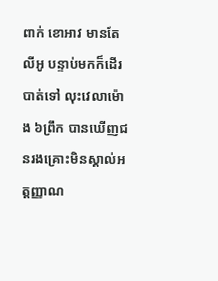ពាក់ ខោអាវ មានតែ
លីអូ បន្ទាប់មកក៏ដើរបាត់ទៅ លុះវេលាម៉ោង ៦ព្រឹក បានឃើញជនរងគ្រោះមិនស្គាល់អត្តញ្ញាណ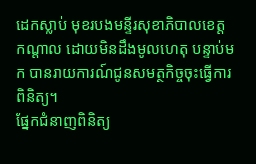ដេកស្លាប់ មុខរបងមន្ទីរសុខាភិបាលខេត្ត
កណ្តាល ដោយមិនដឹងមូលហេតុ បន្ទាប់មក បានរាយការណ៍ជូនសមត្ថកិច្ចចុះធ្វើការពិនិត្យ។
ផ្នែកជំនាញពិនិត្យ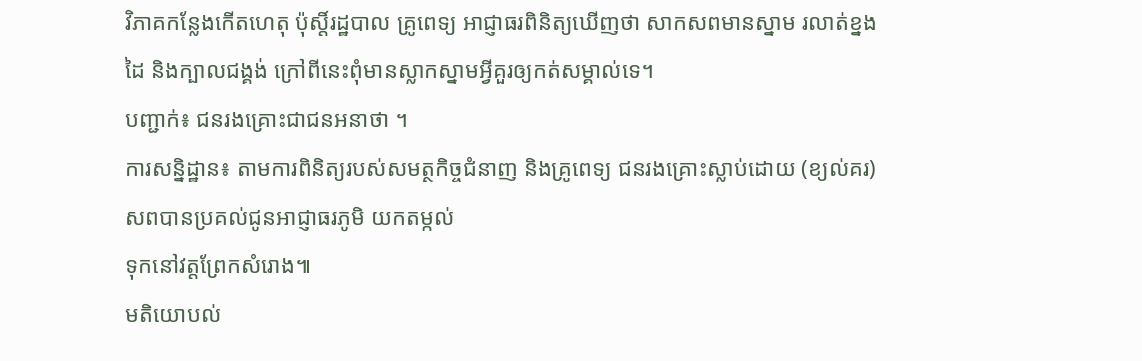វិភាគកន្លែងកើតហេតុ ប៉ុស្តិ៍រដ្ឋបាល គ្រូពេទ្យ អាជ្ញាធរពិនិត្យឃើញថា សាកសពមានស្នាម រលាត់ខ្នងដៃ និងក្បាលជង្គង់ ក្រៅពីនេះពុំមានស្លាកស្នាមអ្វីគួរឲ្យកត់សម្គាល់ទេ។
បញ្ជាក់៖ ជនរងគ្រោះជាជនអនាថា ។
ការសន្និដ្ឋាន៖ តាមការពិនិត្យរបស់សមត្ថកិច្ចជំនាញ និងគ្រូពេទ្យ ជនរងគ្រោះស្លាប់ដោយ (ខ្យល់គរ) សពបានប្រគល់ជូនអាជ្ញាធរភូមិ យកតម្កល់
ទុកនៅវត្តព្រែកសំរោង៕
មតិយោបល់